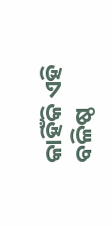କାହିଁକି ଏହି ବଳିଷ୍ଠ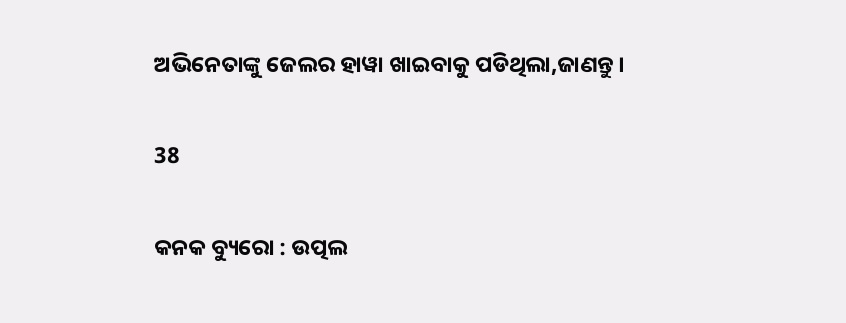ଅଭିନେତାଙ୍କୁ ଜେଲର ହାୱା ଖାଇବାକୁ ପଡିଥିଲା,ଜାଣନ୍ତୁ ।

38

କନକ ବ୍ୟୁରୋ : ଉତ୍ପଲ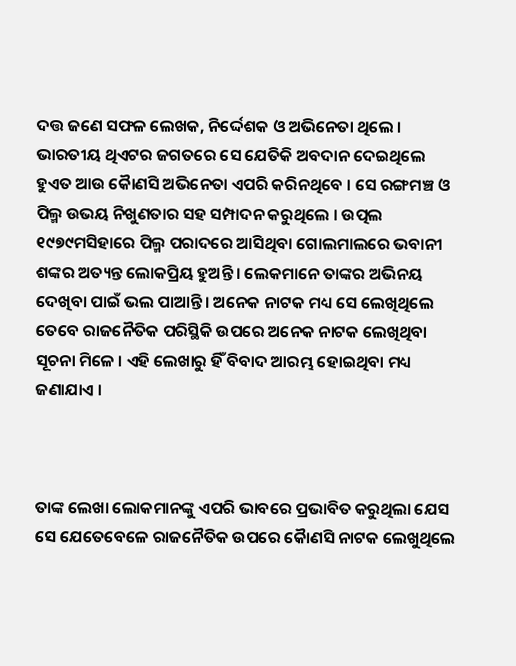ଦତ୍ତ ଜଣେ ସଫଳ ଲେଖକ, ନିର୍ଦ୍ଦେଶକ ଓ ଅଭିନେତା ଥିଲେ । ଭାରତୀୟ ଥିଏଟର ଜଗତରେ ସେ ଯେତିକି ଅବଦାନ ଦେଇଥିଲେ ହୁଏତ ଆଉ କୈାଣସି ଅଭିନେତା ଏପରି କରିନଥିବେ । ସେ ରଙ୍ଗମଞ୍ଚ ଓ ପିଲ୍ମ ଉଭୟ ନିଖୁଣତାର ସହ ସମ୍ପାଦନ କରୁଥିଲେ । ଉତ୍ପଲ ୧୯୭୯ମସିହାରେ ପିଲ୍ମ ପରାଦରେ ଆସିଥିବା ଗୋଲମାଲରେ ଭବାନୀ ଶଙ୍କର ଅତ୍ୟନ୍ତ ଲୋକପ୍ରିୟ ହୁଅନ୍ତି । ଲେକମାନେ ତାଙ୍କର ଅଭିନୟ ଦେଖିବା ପାଇଁ ଭଲ ପାଆନ୍ତି । ଅନେକ ନାଟକ ମଧ୍ୟ ସେ ଲେଖିଥିଲେ ତେବେ ରାଜନୈତିକ ପରିସ୍ଥିକି ଉପରେ ଅନେକ ନାଟକ ଲେଖିଥିବା ସୂଚନା ମିଳେ । ଏହି ଲେଖାରୁ ହିଁ ବିବାଦ ଆରମ୍ଭ ହୋଇଥିବା ମଧ୍ୟ ଜଣାଯାଏ ।



ତାଙ୍କ ଲେଖା ଲୋକମାନଙ୍କୁ ଏପରି ଭାବରେ ପ୍ରଭାବିତ କରୁଥିଲା ଯେସ ସେ ଯେତେବେଳେ ରାଜନୈତିକ ଉପରେ କୈାଣସି ନାଟକ ଲେଖୁଥିଲେ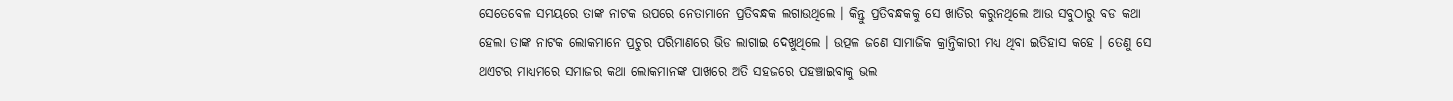ସେତେବେଳ ସମୟରେ ତାଙ୍କ ନାଟକ ଉପରେ ନେତାମାନେ ପ୍ରତିବନ୍ଧକ ଲଗାଉଥିଲେ । କିନ୍ତୁ ପ୍ରତିବନ୍ଧକକୁ ସେ ଖାତିର କରୁନଥିଲେ ଆଉ ସବୁଠାରୁ ବଡ କଥା ହେଲା ତାଙ୍କ ନାଟକ ଲୋକମାନେ ପ୍ରଚୁର ପରିମାଣରେ ଭିଡ ଲାଗାଇ ଦେଖୁଥିଲେ । ଉତ୍ପଳ ଜଣେ ସାମାଜିକ କ୍ରାନ୍ତିକାରୀ ମଧ୍ୟ ଥିବା ଇତିହାସ କହେ । ତେଣୁ ସେ ଥଏଟର ମାଧ୍ୟମରେ ସମାଜର କଥା ଲୋକମାନଙ୍କ ପାଖରେ ଅତି ସହଜରେ ପହଞ୍ଚାଇବାକୁ ଭଲ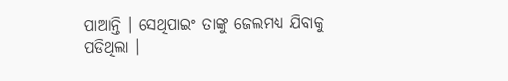ପାଆନ୍ତି । ସେଥିପାଇଂ ତାଙ୍କୁ ଜେଲମଧ୍ୟ ଯିବାକୁ ପଡିଥିଲା ।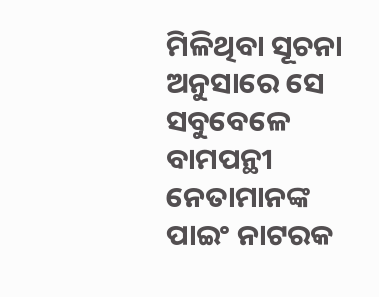ମିଳିଥିବା ସୂଚନା ଅନୁସାରେ ସେ ସବୁବେଳେ ବାମପନ୍ଥୀ ନେତାମାନଙ୍କ ପାଇଂ ନାଟରକ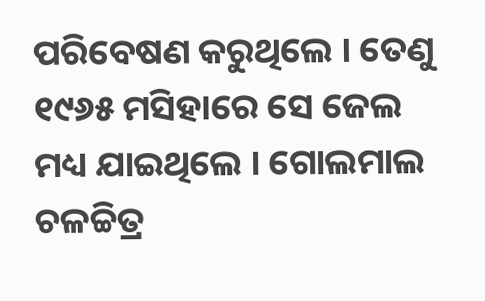ପରିବେଷଣ କରୁଥିଲେ । ତେଣୁ ୧୯୬୫ ମସିହାରେ ସେ ଜେଲ ମଧ୍ୟ ଯାଇଥିଲେ । ଗୋଲମାଲ ଚଳଚ୍ଚିତ୍ର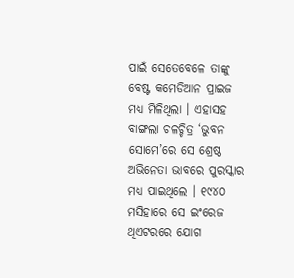ପାଇଁ ସେତେବେଳେ ତାଙ୍କୁ ବେଷ୍ଟ କମେଡିଆନ ପ୍ରାଇଜ ମଧ୍ୟ ମିଳିଥିଲା । ଏହାସହ ବାଙ୍ଗଲା ଚଳଚ୍ଚିତ୍ର ‘ଭୁବନ ସୋମେ’ରେ ସେ ଶ୍ରେଷ୍ଠ ଅଭିନେତା ଭାବରେ ପୁରସ୍କାର ମଧ୍ୟ ପାଇଥିଲେ । ୧୯୪୦ ମସିହାରେ ସେ ଇଂରେଜ ଥିଏଟରରେ ଯୋଗ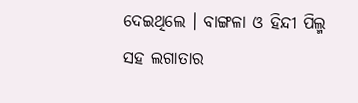ଦେଇଥିଲେ । ବାଙ୍ଗଳା ଓ ହିନ୍ଦୀ ପିଲ୍ମ ସହ ଲଗାତାର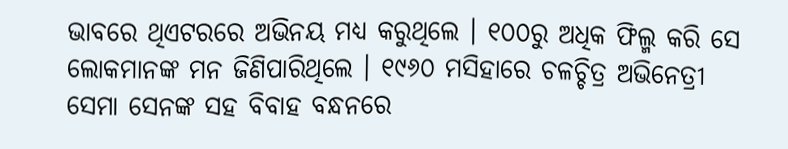ଭାବରେ ଥିଏଟରରେ ଅଭିନୟ ମଧ୍ୟ କରୁଥିଲେ । ୧୦୦ରୁ ଅଧିକ ଫିଲ୍ମ କରି ସେ ଲୋକମାନଙ୍କ ମନ ଜିଣିପାରିଥିଲେ । ୧୯୬୦ ମସିହାରେ ଚଳଚ୍ଚିତ୍ର ଅଭିନେତ୍ରୀ ସେମା ସେନଙ୍କ ସହ ବିବାହ ବନ୍ଧନରେ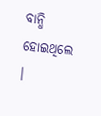ବାନ୍ଧି ହୋଇଥିଲେ ।